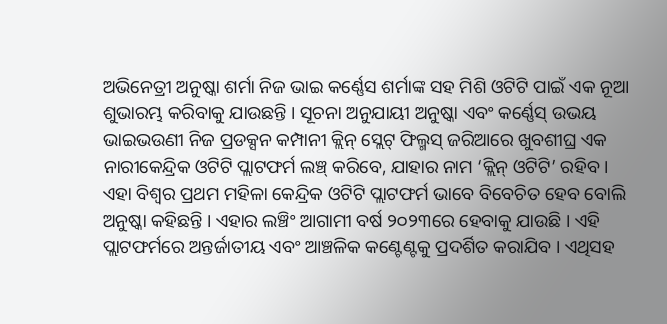ଅଭିନେତ୍ରୀ ଅନୁଷ୍କା ଶର୍ମା ନିଜ ଭାଇ କର୍ଣ୍ଣେସ ଶର୍ମାଙ୍କ ସହ ମିଶି ଓଟିଟି ପାଇଁ ଏକ ନୂଆ ଶୁଭାରମ୍ଭ କରିବାକୁ ଯାଉଛନ୍ତି । ସୂଚନା ଅନୁଯାୟୀ ଅନୁଷ୍କା ଏବଂ କର୍ଣ୍ଣେସ୍ ଉଭୟ ଭାଇଭଉଣୀ ନିଜ ପ୍ରଡକ୍ସନ କମ୍ପାନୀ କ୍ଲିନ୍ ସ୍ଲେଟ୍ ଫିଲ୍ମସ୍ ଜରିଆରେ ଖୁବଶୀଘ୍ର ଏକ ନାରୀକେନ୍ଦ୍ରିକ ଓଟିଟି ପ୍ଲାଟଫର୍ମ ଲଞ୍ଚ୍ କରିବେ, ଯାହାର ନାମ ‘କ୍ଲିନ୍ ଓଟିଟି’ ରହିବ ।
ଏହା ବିଶ୍ୱର ପ୍ରଥମ ମହିଳା କେନ୍ଦ୍ରିକ ଓଟିଟି ପ୍ଲାଟଫର୍ମ ଭାବେ ବିବେଚିତ ହେବ ବୋଲି ଅନୁଷ୍କା କହିଛନ୍ତି । ଏହାର ଲଞ୍ଚିଂ ଆଗାମୀ ବର୍ଷ ୨୦୨୩ରେ ହେବାକୁ ଯାଉଛି । ଏହି ପ୍ଲାଟଫର୍ମରେ ଅନ୍ତର୍ଜାତୀୟ ଏବଂ ଆଞ୍ଚଳିକ କଣ୍ଟେଣ୍ଟକୁ ପ୍ରଦର୍ଶିତ କରାଯିବ । ଏଥିସହ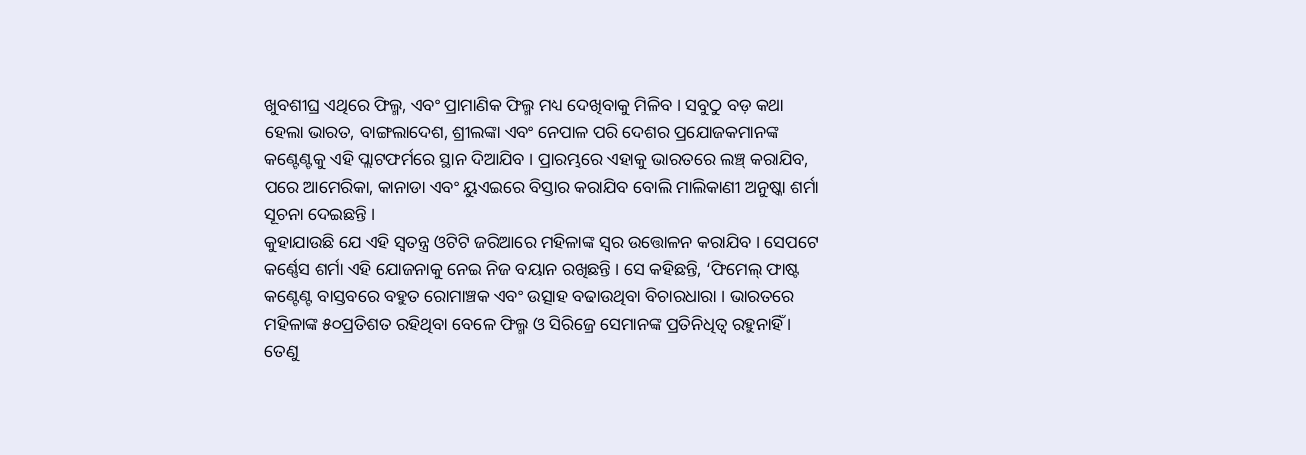ଖୁବଶୀଘ୍ର ଏଥିରେ ଫିଲ୍ମ, ଏବଂ ପ୍ରାମାଣିକ ଫିଲ୍ମ ମଧ୍ୟ ଦେଖିବାକୁ ମିଳିବ । ସବୁଠୁ ବଡ଼ କଥା ହେଲା ଭାରତ, ବାଙ୍ଗଲାଦେଶ, ଶ୍ରୀଲଙ୍କା ଏବଂ ନେପାଳ ପରି ଦେଶର ପ୍ରଯୋଜକମାନଙ୍କ କଣ୍ଟେଣ୍ଟକୁ ଏହି ପ୍ଲାଟଫର୍ମରେ ସ୍ଥାନ ଦିଆଯିବ । ପ୍ରାରମ୍ଭରେ ଏହାକୁ ଭାରତରେ ଲଞ୍ଚ୍ କରାଯିବ, ପରେ ଆମେରିକା, କାନାଡା ଏବଂ ୟୁଏଇରେ ବିସ୍ତାର କରାଯିବ ବୋଲି ମାଲିକାଣୀ ଅନୁଷ୍କା ଶର୍ମା ସୂଚନା ଦେଇଛନ୍ତି ।
କୁହାଯାଉଛି ଯେ ଏହି ସ୍ୱତନ୍ତ୍ର ଓଟିଟି ଜରିଆରେ ମହିଳାଙ୍କ ସ୍ୱର ଉତ୍ତୋଳନ କରାଯିବ । ସେପଟେ କର୍ଣ୍ଣେସ ଶର୍ମା ଏହି ଯୋଜନାକୁ ନେଇ ନିଜ ବୟାନ ରଖିଛନ୍ତି । ସେ କହିଛନ୍ତି, ‘ଫିମେଲ୍ ଫାଷ୍ଟ କଣ୍ଟେଣ୍ଟ ବାସ୍ତବରେ ବହୁତ ରୋମାଞ୍ଚକ ଏବଂ ଉତ୍ସାହ ବଢାଉଥିବା ବିଚାରଧାରା । ଭାରତରେ ମହିଳାଙ୍କ ୫୦ପ୍ରତିଶତ ରହିଥିବା ବେଳେ ଫିଲ୍ମ ଓ ସିରିଜ୍ରେ ସେମାନଙ୍କ ପ୍ରତିନିଧିତ୍ୱ ରହୁନାହିଁ । ତେଣୁ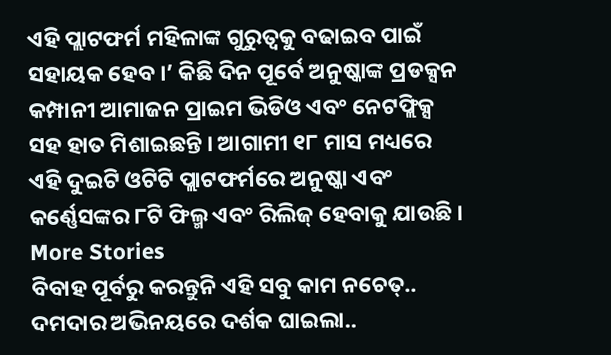ଏହି ପ୍ଲାଟଫର୍ମ ମହିଳାଙ୍କ ଗୁରୁତ୍ୱକୁ ବଢାଇବ ପାଇଁ ସହାୟକ ହେବ ।’ କିଛି ଦିନ ପୂର୍ବେ ଅନୁଷ୍କାଙ୍କ ପ୍ରଡକ୍ସନ କମ୍ପାନୀ ଆମାଜନ ପ୍ରାଇମ ଭିଡିଓ ଏବଂ ନେଟଫ୍ଲିକ୍ସ ସହ ହାତ ମିଶାଇଛନ୍ତି । ଆଗାମୀ ୧୮ ମାସ ମଧ୍ୟରେ ଏହି ଦୁଇଟି ଓଟିଟି ପ୍ଲାଟଫର୍ମରେ ଅନୁଷ୍କା ଏବଂ କର୍ଣ୍ଣେସଙ୍କର ୮ଟି ଫିଲ୍ମ ଏବଂ ରିଲିଜ୍ ହେବାକୁ ଯାଉଛି ।
More Stories
ବିବାହ ପୂର୍ବରୁ କରନ୍ତୁନି ଏହି ସବୁ କାମ ନଚେତ୍..
ଦମଦାର ଅଭିନୟରେ ଦର୍ଶକ ଘାଇଲା..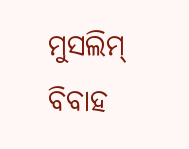ମୁସଲିମ୍ ବିବାହ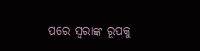ପରେ ସ୍ବରାଙ୍କ ରୂପକୁ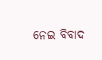ନେଇ ବିବାଦ